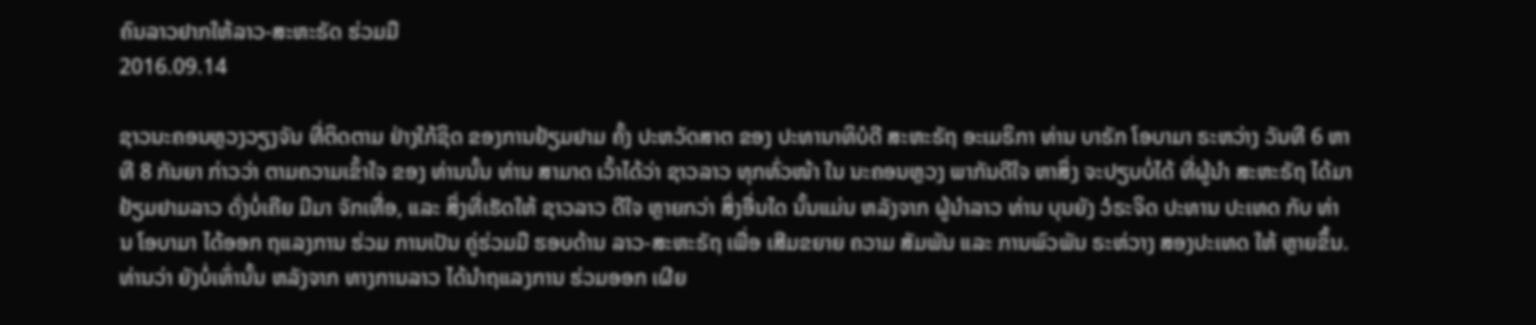ຄົນລາວຢາກໃຫ້ລາວ-ສະຫະຣັດ ຮ່ວມມື
2016.09.14

ຊາວນະຄອນຫຼວງວຽງຈັນ ທີ່ຕິດຕາມ ຢ່າງໃກ້ຊິດ ຂອງການຢ້ຽມຢາມ ຄັ້ງ ປະຫວັດສາຕ ຂອງ ປະທານາທິບໍດີ ສະຫະຣັຖ ອະເມຣິກາ ທ່ານ ບາຣັກ ໂອບາມາ ຣະຫວ່າງ ວັນທີ 6 ຫາທີ 8 ກັນຍາ ກ່າວວ່າ ຕາມຄວາມເຂົ້າໃຈ ຂອງ ທ່ານນັ້ນ ທ່ານ ສາມາດ ເວົ້າໄດ້ວ່າ ຊາວລາວ ທຸກທົ່ວໜ້າ ໃນ ນະຄອນຫຼວງ ພາກັນດີໃຈ ຫາສິ່ງ ຈະປຽບບໍ່ໄດ້ ທີ່ຜູ້ນໍາ ສະຫະຣັຖ ໄດ້ມາ ຢ້ຽມຢາມລາວ ດັ່ງບໍ່ເຄີຍ ມີມາ ຈັກເທື່ອ, ແລະ ສິ່ງທີ່ເຮັດໃຫ້ ຊາວລາວ ດີໃຈ ຫຼາຍກວ່າ ສິ່ງອື່ນໃດ ນັ້ນແມ່ນ ຫລັງຈາກ ຜູ້ນໍາລາວ ທ່ານ ບຸນຍັງ ວໍຣະຈິດ ປະທານ ປະເທດ ກັບ ທ່ານ ໂອບາມາ ໄດ້ອອກ ຖແລງການ ຮ່ວມ ການເປັນ ຄູ່ຮ່ວມມື ຮອບດ້ານ ລາວ-ສະຫະຣັຖ ເພື່ອ ເສີມຂຍາຍ ຄວາມ ສັມພັນ ແລະ ການພົວພັນ ຣະຫ່ວາງ ສອງປະເທດ ໃຫ້ ຫຼາຍຂຶ້ນ.
ທ່ານວ່າ ຍັງບໍ່ເທົ່ານັ້ນ ຫລັງຈາກ ທາງການລາວ ໄດ້ນໍາຖແລງການ ຮ່ວມອອກ ເຜີຍ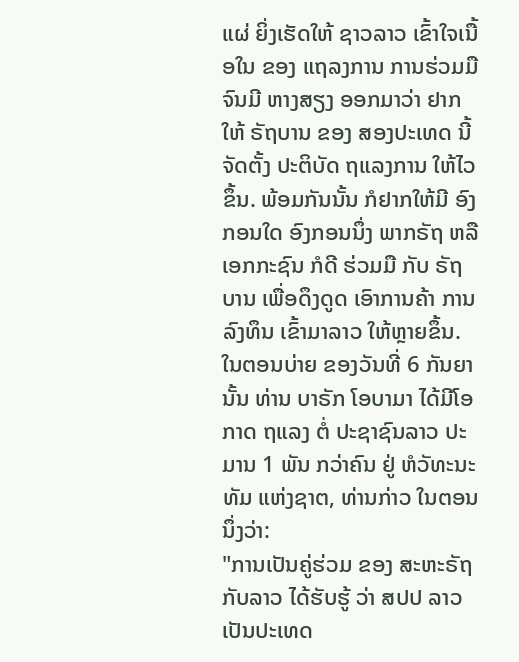ແຜ່ ຍິ່ງເຮັດໃຫ້ ຊາວລາວ ເຂົ້າໃຈເນື້ອໃນ ຂອງ ແຖລງການ ການຮ່ວມມື ຈົນມີ ຫາງສຽງ ອອກມາວ່າ ຢາກໃຫ້ ຣັຖບານ ຂອງ ສອງປະເທດ ນີ້ ຈັດຕັ້ງ ປະຕິບັດ ຖແລງການ ໃຫ້ໄວຂຶ້ນ. ພ້ອມກັນນັ້ນ ກໍຢາກໃຫ້ມີ ອົງກອນໃດ ອົງກອນນຶ່ງ ພາກຣັຖ ຫລື ເອກກະຊົນ ກໍດີ ຮ່ວມມື ກັບ ຣັຖບານ ເພື່ອດຶງດູດ ເອົາການຄ້າ ການ ລົງທຶນ ເຂົ້າມາລາວ ໃຫ້ຫຼາຍຂຶ້ນ.
ໃນຕອນບ່າຍ ຂອງວັນທີ່ 6 ກັນຍາ ນັ້ນ ທ່ານ ບາຣັກ ໂອບາມາ ໄດ້ມີໂອກາດ ຖແລງ ຕໍ່ ປະຊາຊົນລາວ ປະມານ 1 ພັນ ກວ່າຄົນ ຢູ່ ຫໍວັທະນະທັມ ແຫ່ງຊາຕ, ທ່ານກ່າວ ໃນຕອນນຶ່ງວ່າ:
"ການເປັນຄູ່ຮ່ວມ ຂອງ ສະຫະຣັຖ ກັບລາວ ໄດ້ຮັບຮູ້ ວ່າ ສປປ ລາວ ເປັນປະເທດ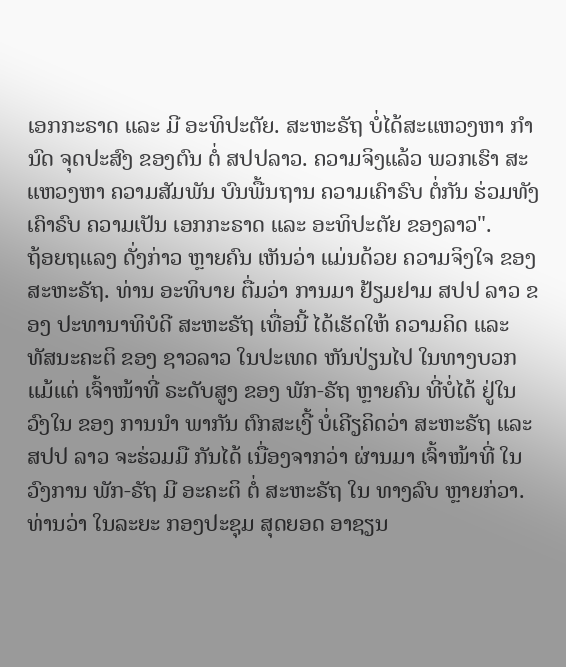ເອກກະຣາດ ແລະ ມີ ອະທິປະຕັຍ. ສະຫະຣັຖ ບໍ່ໄດ້ສະແຫວງຫາ ກໍານົດ ຈຸດປະສົງ ຂອງຕົນ ຕໍ່ ສປປລາວ. ຄວາມຈິງແລ້ວ ພວກເຮົາ ສະແຫວງຫາ ຄວາມສັມພັນ ບົນພື້ນຖານ ຄວາມເຄົາຣົບ ຕໍ່ກັນ ຮ່ວມທັງ ເຄົາຣົບ ຄວາມເປັນ ເອກກະຣາດ ແລະ ອະທິປະຕັຍ ຂອງລາວ".
ຖ້ອຍຖແລງ ດັ່ງກ່າວ ຫຼາຍຄົນ ເຫັນວ່າ ແມ່ນດ້ວຍ ຄວາມຈິງໃຈ ຂອງ ສະຫະຣັຖ. ທ່ານ ອະທິບາຍ ຕື່ມວ່າ ການມາ ຢ້ຽມຢາມ ສປປ ລາວ ຂອງ ປະທານາທິບໍດີ ສະຫະຣັຖ ເທື່ອນີ້ ໄດ້ເຮັດໃຫ້ ຄວາມຄິດ ແລະ ທັສນະຄະຕິ ຂອງ ຊາວລາວ ໃນປະເທດ ຫັນປ່ຽນໄປ ໃນທາງບວກ ແມ້ແຕ່ ເຈົ້າໜ້າທີ່ ຣະດັບສູງ ຂອງ ພັກ-ຣັຖ ຫຼາຍຄົນ ທີ່ບໍ່ໄດ້ ຢູ່ໃນວົງໃນ ຂອງ ການນໍາ ພາກັນ ຕົກສະເງີ້ ບໍ່ເຄີຽຄິດວ່າ ສະຫະຣັຖ ແລະ ສປປ ລາວ ຈະຮ່ວມມື ກັນໄດ້ ເນື່ອງຈາກວ່າ ຜ່ານມາ ເຈົ້າໜ້າທີ່ ໃນວົງການ ພັກ-ຣັຖ ມີ ອະຄະຕິ ຕໍ່ ສະຫະຣັຖ ໃນ ທາງລົບ ຫຼາຍກ່ວາ.
ທ່ານວ່າ ໃນລະຍະ ກອງປະຊຸມ ສຸດຍອດ ອາຊຽນ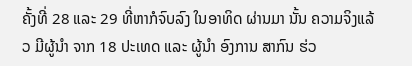ຄັ້ງທີ່ 28 ແລະ 29 ທີ່ຫາກໍຈົບລົງ ໃນອາທິດ ຜ່ານມາ ນັ້ນ ຄວາມຈິງແລ້ວ ມີຜູ້ນໍາ ຈາກ 18 ປະເທດ ແລະ ຜູ້ນໍາ ອົງການ ສາກົນ ຮ່ວ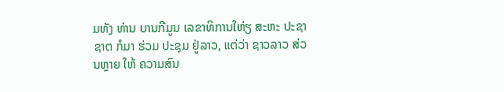ມທັງ ທ່ານ ບານກີມູນ ເລຂາທິການໃຫ່ຽ ສະຫະ ປະຊາຊາຕ ກໍມາ ຮ່ວມ ປະຊຸມ ຢູ່ລາວ, ແຕ່ວ່າ ຊາວລາວ ສ່ວນຫຼາຍ ໃຫ້ ຄວາມສົນ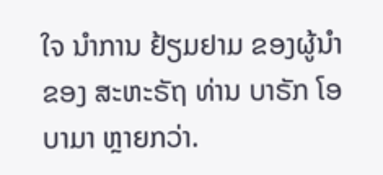ໃຈ ນໍາການ ຢ້ຽມຢາມ ຂອງຜູ້ນໍາ ຂອງ ສະຫະຣັຖ ທ່ານ ບາຣັກ ໂອບາມາ ຫຼາຍກວ່າ.